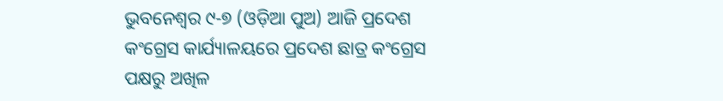ଭୁବନେଶ୍ୱର ୯-୭ (ଓଡ଼ିଆ ପୁଅ) ଆଜି ପ୍ରଦେଶ କଂଗ୍ରେସ କାର୍ଯ୍ୟାଳୟରେ ପ୍ରଦେଶ ଛାତ୍ର କଂଗ୍ରେସ ପକ୍ଷରୁ ଅଖିଳ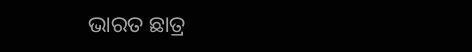ଭାରତ ଛାତ୍ର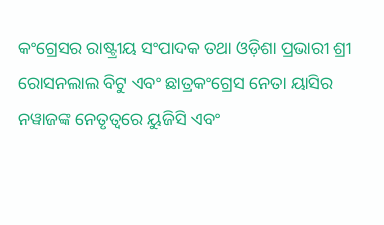କଂଗ୍ରେସର ରାଷ୍ଟ୍ରୀୟ ସଂପାଦକ ତଥା ଓଡ଼ିଶା ପ୍ରଭାରୀ ଶ୍ରୀ ରୋସନଲାଲ ବିଟୁ ଏବଂ ଛାତ୍ରକଂଗ୍ରେସ ନେତା ୟାସିର ନୱାଜଙ୍କ ନେତୃତ୍ୱରେ ୟୁଜିସି ଏବଂ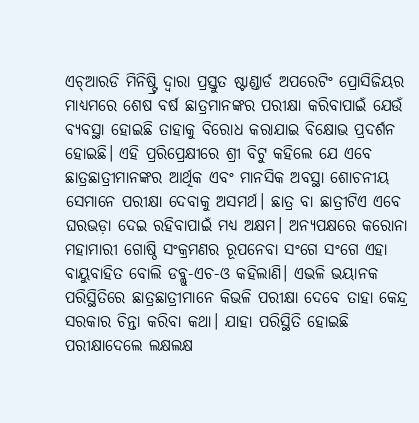ଏଚ୍ଆରଡି ମିନିଷ୍ଟ୍ରି ଦ୍ୱାରା ପ୍ରସ୍ତୁତ ଷ୍ଟାଣ୍ଡାର୍ଡ ଅପରେଟିଂ ପ୍ରୋସିଜିୟର ମାଧ୍ୟମରେ ଶେଷ ବର୍ଷ ଛାତ୍ରମାନଙ୍କର ପରୀକ୍ଷା କରିବାପାଇଁ ଯେଉଁ ବ୍ୟବସ୍ଥା ହୋଇଛି ତାହାକୁ ବିରୋଧ କରାଯାଇ ବିକ୍ଷୋଭ ପ୍ରଦର୍ଶନ ହୋଇଛି। ଏହି ପ୍ରରିପ୍ରେକ୍ଷୀରେ ଶ୍ରୀ ବିଟୁ କହିଲେ ଯେ ଏବେ ଛାତ୍ରଛାତ୍ରୀମାନଙ୍କର ଆର୍ଥିକ ଏବଂ ମାନସିକ ଅବସ୍ଥା ଶୋଚନୀୟ ସେମାନେ ପରୀକ୍ଷା ଦେବାକୁ ଅସମର୍ଥ। ଛାତ୍ର ବା ଛାତ୍ରୀଟିଏ ଏବେ ଘରଭଡ଼ା ଦେଇ ରହିବାପାଇଁ ମଧ୍ୟ ଅକ୍ଷମ। ଅନ୍ୟପକ୍ଷରେ କରୋନା ମହାମାରୀ ଗୋଷ୍ଠି ସଂକ୍ରମଣର ରୂପନେବା ସଂଗେ ସଂଗେ ଏହା ବାୟୁବାହିତ ବୋଲି ଡବ୍ଲୁ-ଏଚ-ଓ କହିଲାଣି। ଏଭଳି ଭୟାନକ ପରିସ୍ଥିତିରେ ଛାତ୍ରଛାତ୍ରୀମାନେ କିଭଳି ପରୀକ୍ଷା ଦେବେ ତାହା କେନ୍ଦ୍ର ସରକାର ଚିନ୍ତା କରିବା କଥା। ଯାହା ପରିସ୍ଥିତି ହୋଇଛି ପରୀକ୍ଷାଦେଲେ ଲକ୍ଷଲକ୍ଷ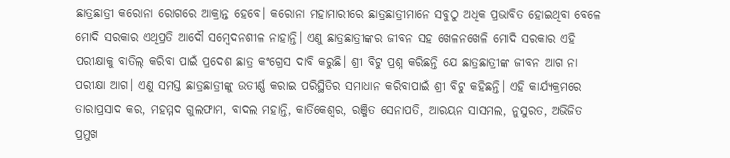ଛାତ୍ରଛାତ୍ରୀ କରୋନା ରୋଗରେ ଆକ୍ରାନ୍ତ ହେବେ। କରୋନା ମହାମାରୀରେ ଛାତ୍ରଛାତ୍ରୀମାନେ ସବୁଠୁ ଅଧିକ ପ୍ରଭାବିତ ହୋଇଥିବା ବେଳେ ମୋଦି ସରକାର ଏଥିପ୍ରତି ଆଦୌ ସମ୍ବେଦନଶୀଳ ନାହାନ୍ତି। ଏଣୁ ଛାତ୍ରଛାତ୍ରୀଙ୍କର ଜୀବନ ସହ ଖେଳନଖେଳି ମୋଦି ସରକାର ଏହି ପରୀକ୍ଷାକୁ ବାତିଲ୍ କରିବା ପାଇଁ ପ୍ରଦେଶ ଛାତ୍ର କଂଗ୍ରେସ ଦାବି କରୁଛି। ଶ୍ରୀ ବିଟୁ ପ୍ରଶ୍ନ କରିଛନ୍ତି ଯେ ଛାତ୍ରଛାତ୍ରୀଙ୍କ ଜୀବନ ଆଗ ନା ପରୀକ୍ଷା ଆଗ। ଏଣୁ ସମସ୍ତ ଛାତ୍ରଛାତ୍ରୀଙ୍କୁ ଉତୀର୍ଣ୍ଣ କରାଇ ପରିସ୍ଥିତିର ସମାଧାନ କରିବାପାଇଁ ଶ୍ରୀ ବିଟୁ କହିଛନ୍ତି। ଏହି କାର୍ଯ୍ୟକ୍ରମରେ ତାରାପ୍ରସାଦ କର, ମହମ୍ମଦ ଗୁଲଫାମ, ବାଦଲ ମହାନ୍ତି, କାର୍ତିକେଶ୍ୱର, ରଞ୍ଜିତ ସେନାପତି, ଆରୟନ ସାସମଲ, ନୁସୁରତ, ଅଭିଜିତ ପ୍ରମୁଖ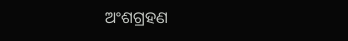ଅଂଶଗ୍ରହଣ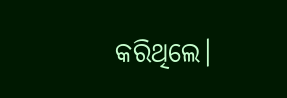କରିଥିଲେ।